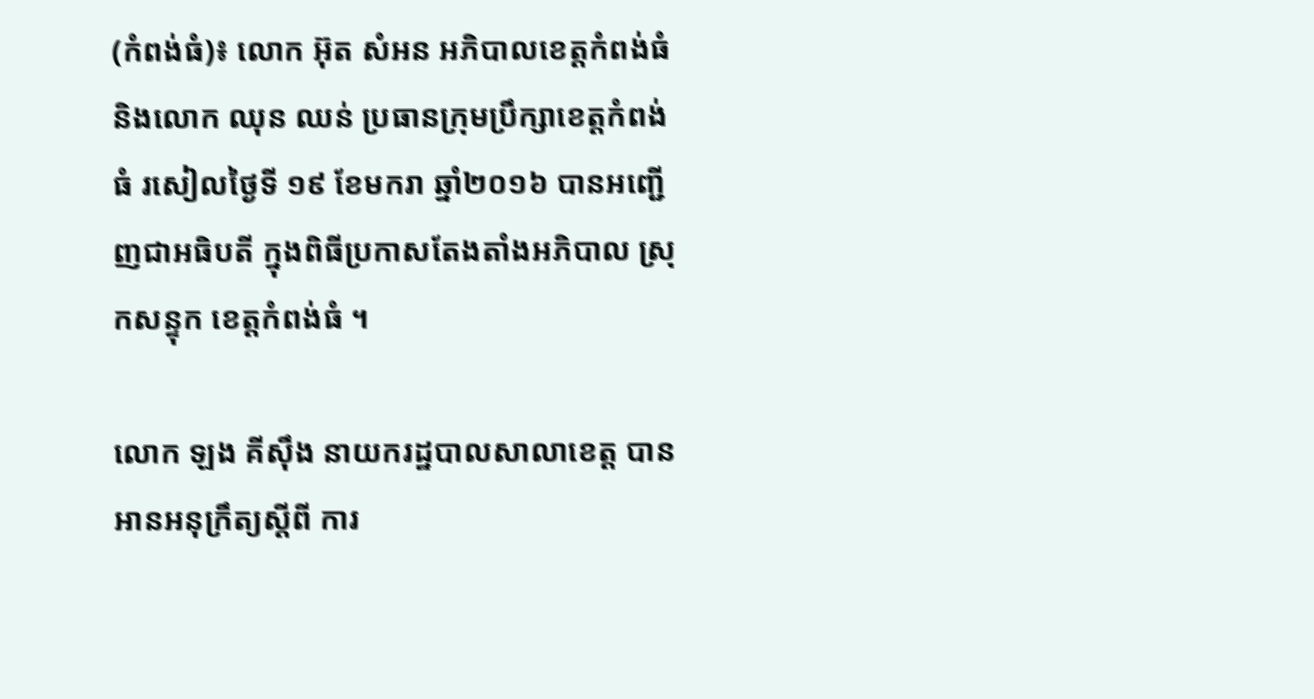(កំពង់ធំ)៖ លោក អ៊ុត សំអន អភិបាលខេត្តកំពង់ធំ និងលោក ឈុន ឈន់ ប្រធានក្រុមប្រឹក្សាខេត្តកំពង់ធំ រសៀលថ្ងៃទី ១៩ ខែមករា ឆ្នាំ២០១៦ បានអញ្ជើញជាអធិបតី ក្នុងពិធីប្រកាសតែងតាំងអភិបាល ស្រុកសន្ទុក ខេត្តកំពង់ធំ ។

លោក ឡង គីស៊ឹង នាយករដ្ឋបាលសាលាខេត្ត បានអានអនុក្រឹត្យស្តីពី ការ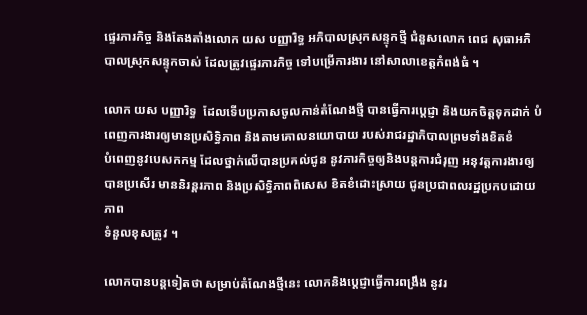ផ្ទេរភារកិច្ច និងតែងតាំងលោក យស បញ្ញារិទ្ធ អភិបាលស្រុកសន្ទុកថ្មី ជំនួសលោក ពេជ សុធាអភិ
បាលស្រុកសន្ទុកចាស់ ដែលត្រូវផ្ទេរភារកិច្ច ទៅបម្រើការងារ នៅសាលាខេត្តកំពង់ធំ ។

លោក យស បញ្ញារិទ្ធ  ដែលទើបប្រកាសចូលកាន់តំណែងថ្មី បានធ្វើការប្តេជ្ញា និងយកចិត្តទុកដាក់ បំពេញការងារឲ្យមានប្រសិទ្ធិភាព និងតាមគោលនយោបាយ របស់រាជរដ្ឋាភិបាលព្រមទាំងខិតខំ
បំពេញនូវបេសកកម្ម ដែលថ្នាក់លើបានប្រគល់ជូន នូវភារកិច្ចឲ្យនិងបន្តការជំរុញ អនុវត្តការងារឲ្យបានប្រសើរ មាននិរន្តរភាព និងប្រសិទ្ធិភាពពិសេស ខិតខំដោះស្រាយ ជូនប្រជាពលរដ្ឋប្រកបដោយភាព
ទំនួលខុសត្រូវ ។

លោកបានបន្តទៀតថា សម្រាប់តំណែងថ្មីនេះ លោកនិងប្តេជ្ញាធ្វើការពង្រឹង នូវរ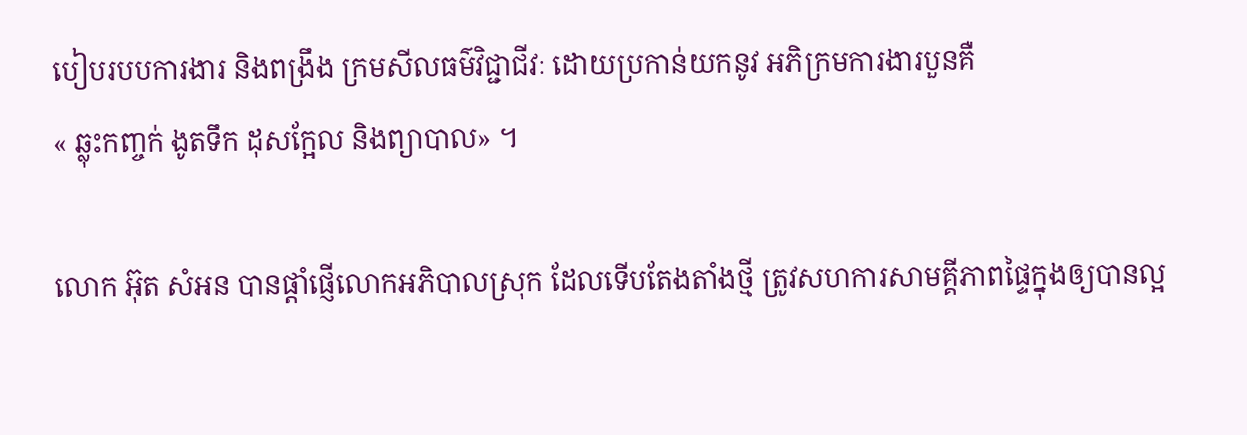បៀបរបបការងារ និងពង្រឹង ក្រមសីលធម៌វិជ្ជាជីវៈ ដោយប្រកាន់យកនូវ អភិក្រមការងារបួនគឺ
« ឆ្លុះកញ្ចក់ ងូតទឹក ដុសក្អែល និងព្យាបាល» ។

លោក អ៊ុត សំអន បានផ្តាំផ្ញើលោកអភិបាលស្រុក ដែលទើបតែងតាំងថ្មី ត្រូវសហការសាមគ្គីភាពផ្ទៃក្នុងឲ្យបានល្អ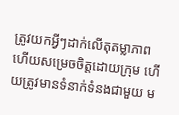ត្រូវយកអ្វីៗដាក់លើតុតម្លាភាព ហើយសម្រេចចិត្តដោយក្រុម ហើយត្រូវមានទំនាក់ទំនងជាមួយ ម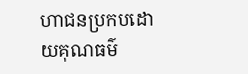ហាជនប្រកបដោយគុណធម៌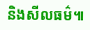និងសីលធម៌៕